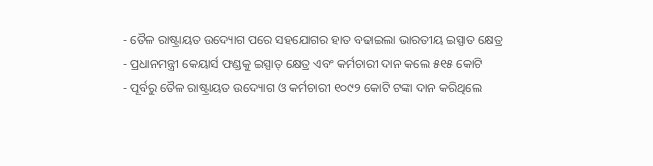- ତୈଳ ରାଷ୍ଟ୍ରାୟତ ଉଦ୍ୟୋଗ ପରେ ସହଯୋଗର ହାତ ବଢାଇଲା ଭାରତୀୟ ଇସ୍ପାତ କ୍ଷେତ୍ର
- ପ୍ରଧାନମନ୍ତ୍ରୀ କେୟାର୍ସ ଫଣ୍ଡକୁ ଇସ୍ପାତ୍ କ୍ଷେତ୍ର ଏବଂ କର୍ମଚାରୀ ଦାନ କଲେ ୫୧୫ କୋଟି
- ପୂର୍ବରୁ ତୈଳ ରାଷ୍ଟ୍ରାୟତ ଉଦ୍ୟୋଗ ଓ କର୍ମଚାରୀ ୧୦୯୨ କୋଟି ଟଙ୍କା ଦାନ କରିଥିଲେ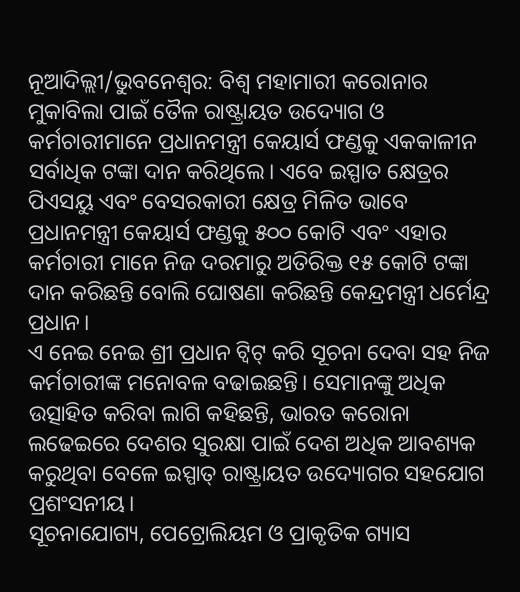ନୂଆଦିଲ୍ଲୀ/ଭୁବନେଶ୍ୱର: ବିଶ୍ୱ ମହାମାରୀ କରୋନାର ମୁକାବିଲା ପାଇଁ ତୈଳ ରାଷ୍ଟ୍ରାୟତ ଉଦ୍ୟୋଗ ଓ କର୍ମଚାରୀମାନେ ପ୍ରଧାନମନ୍ତ୍ରୀ କେୟାର୍ସ ଫଣ୍ଡକୁ ଏକକାଳୀନ ସର୍ବାଧିକ ଟଙ୍କା ଦାନ କରିଥିଲେ। ଏବେ ଇସ୍ପାତ କ୍ଷେତ୍ରର ପିଏସୟୁ ଏବଂ ବେସରକାରୀ କ୍ଷେତ୍ର ମିଳିତ ଭାବେ ପ୍ରଧାନମନ୍ତ୍ରୀ କେୟାର୍ସ ଫଣ୍ଡକୁ ୫୦୦ କୋଟି ଏବଂ ଏହାର କର୍ମଚାରୀ ମାନେ ନିଜ ଦରମାରୁ ଅତିରିକ୍ତ ୧୫ କୋଟି ଟଙ୍କା ଦାନ କରିଛନ୍ତି ବୋଲି ଘୋଷଣା କରିଛନ୍ତି କେନ୍ଦ୍ରମନ୍ତ୍ରୀ ଧର୍ମେନ୍ଦ୍ର ପ୍ରଧାନ।
ଏ ନେଇ ନେଇ ଶ୍ରୀ ପ୍ରଧାନ ଟ୍ୱିଟ୍ କରି ସୂଚନା ଦେବା ସହ ନିଜ କର୍ମଚାରୀଙ୍କ ମନୋବଳ ବଢାଇଛନ୍ତି। ସେମାନଙ୍କୁ ଅଧିକ ଉତ୍ସାହିତ କରିବା ଲାଗି କହିଛନ୍ତି, ଭାରତ କରୋନା ଲଢେଇରେ ଦେଶର ସୁରକ୍ଷା ପାଇଁ ଦେଶ ଅଧିକ ଆବଶ୍ୟକ କରୁଥିବା ବେଳେ ଇସ୍ପାତ୍ ରାଷ୍ଟ୍ରାୟତ ଉଦ୍ୟୋଗର ସହଯୋଗ ପ୍ରଶଂସନୀୟ।
ସୂଚନାଯୋଗ୍ୟ, ପେଟ୍ରୋଲିୟମ ଓ ପ୍ରାକୃତିକ ଗ୍ୟାସ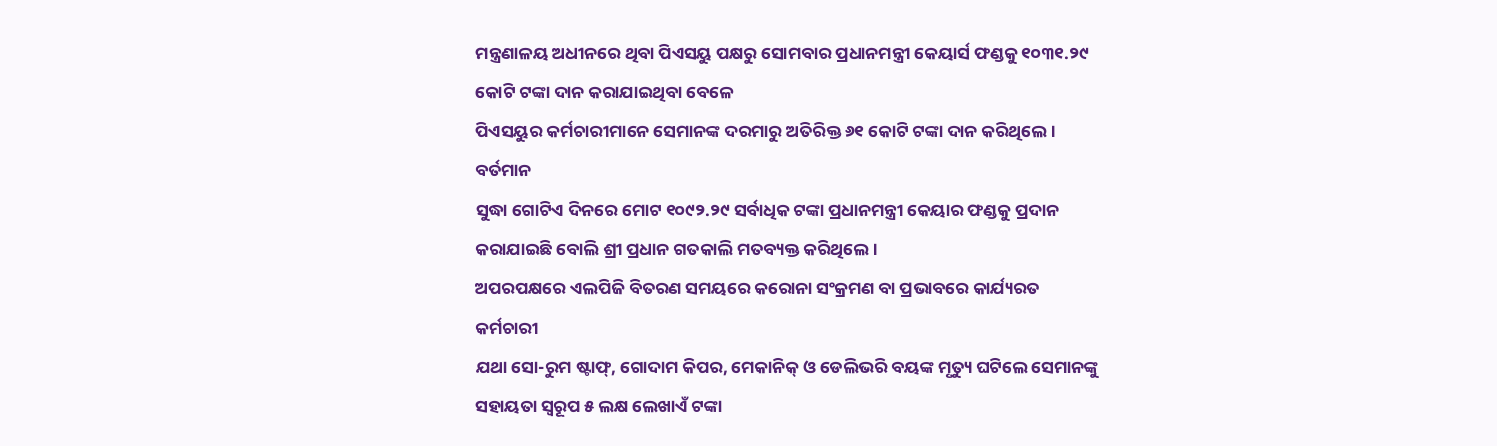ମନ୍ତ୍ରଣାଳୟ ଅଧୀନରେ ଥିବା ପିଏସୟୁ ପକ୍ଷରୁ ସୋମବାର ପ୍ରଧାନମନ୍ତ୍ରୀ କେୟାର୍ସ ଫଣ୍ଡକୁ ୧୦୩୧.୨୯ କୋଟି ଟଙ୍କା ଦାନ କରାଯାଇଥିବା ବେଳେ
ପିଏସୟୁର କର୍ମଚାରୀମାନେ ସେମାନଙ୍କ ଦରମାରୁ ଅତିରିକ୍ତ ୬୧ କୋଟି ଟଙ୍କା ଦାନ କରିଥିଲେ । ବର୍ତମାନ
ସୁଦ୍ଧା ଗୋଟିଏ ଦିନରେ ମୋଟ ୧୦୯୨.୨୯ ସର୍ବାଧିକ ଟଙ୍କା ପ୍ରଧାନମନ୍ତ୍ରୀ କେୟାର ଫଣ୍ଡକୁ ପ୍ରଦାନ
କରାଯାଇଛି ବୋଲି ଶ୍ରୀ ପ୍ରଧାନ ଗତକାଲି ମତବ୍ୟକ୍ତ କରିଥିଲେ ।
ଅପରପକ୍ଷରେ ଏଲପିଜି ବିତରଣ ସମୟରେ କରୋନା ସଂକ୍ରମଣ ବା ପ୍ରଭାବରେ କାର୍ଯ୍ୟରତ କର୍ମଚାରୀ
ଯଥା ସୋ-ରୁମ ଷ୍ଟାଫ୍, ଗୋଦାମ କିପର, ମେକାନିକ୍ ଓ ଡେଲିଭରି ବୟଙ୍କ ମୃତ୍ୟୁ ଘଟିଲେ ସେମାନଙ୍କୁ
ସହାୟତା ସ୍ୱରୂପ ୫ ଲକ୍ଷ ଲେଖାଏଁ ଟଙ୍କା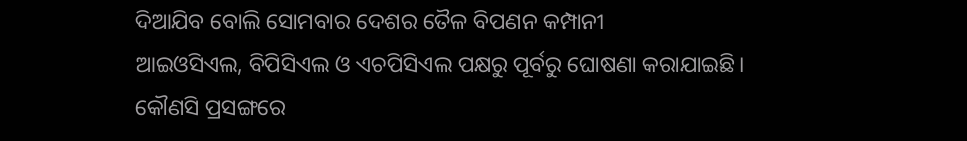ଦିଆଯିବ ବୋଲି ସୋମବାର ଦେଶର ତୈଳ ବିପଣନ କମ୍ପାନୀ
ଆଇଓସିଏଲ, ବିପିସିଏଲ ଓ ଏଚପିସିଏଲ ପକ୍ଷରୁ ପୂର୍ବରୁ ଘୋଷଣା କରାଯାଇଛି।
କୌଣସି ପ୍ରସଙ୍ଗରେ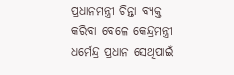ପ୍ରଧାନମନ୍ତ୍ରୀ ଚିନ୍ତା ବ୍ୟକ୍ତ କରିବା ବେଳେ କେନ୍ଦ୍ରମନ୍ତ୍ରୀ ଧର୍ମେନ୍ଦ୍ର ପ୍ରଧାନ ସେଥିପାଇଁ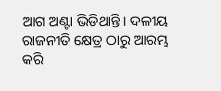ଆଗ ଅଣ୍ଟା ଭିଡିଥାନ୍ତି। ଦଳୀୟ ରାଜନୀତି କ୍ଷେତ୍ର ଠାରୁ ଆରମ୍ଭ କରି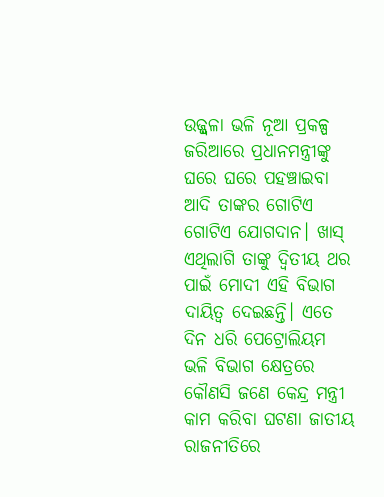ଉଜ୍ଜ୍ବଳା ଭଳି ନୂଆ ପ୍ରକଳ୍ପ ଜରିଆରେ ପ୍ରଧାନମନ୍ତ୍ରୀଙ୍କୁ ଘରେ ଘରେ ପହଞ୍ଚାଇବା ଆଦି ତାଙ୍କର ଗୋଟିଏ ଗୋଟିଏ ଯୋଗଦାନ। ଖାସ୍ ଏଥିଲାଗି ତାଙ୍କୁ ଦ୍ବିତୀୟ ଥର ପାଇଁ ମୋଦୀ ଏହି ବିଭାଗ ଦାୟିତ୍ବ ଦେଇଛନ୍ତି। ଏତେ ଦିନ ଧରି ପେଟ୍ରୋଲିୟମ ଭଳି ବିଭାଗ କ୍ଷେତ୍ରରେ କୌଣସି ଜଣେ କେନ୍ଦ୍ର ମନ୍ତ୍ରୀ କାମ କରିବା ଘଟଣା ଜାତୀୟ ରାଜନୀତିରେ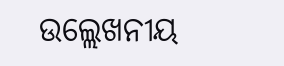ଉଲ୍ଲେଖନୀୟ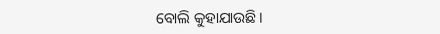ବୋଲି କୁହାଯାଉଛି।